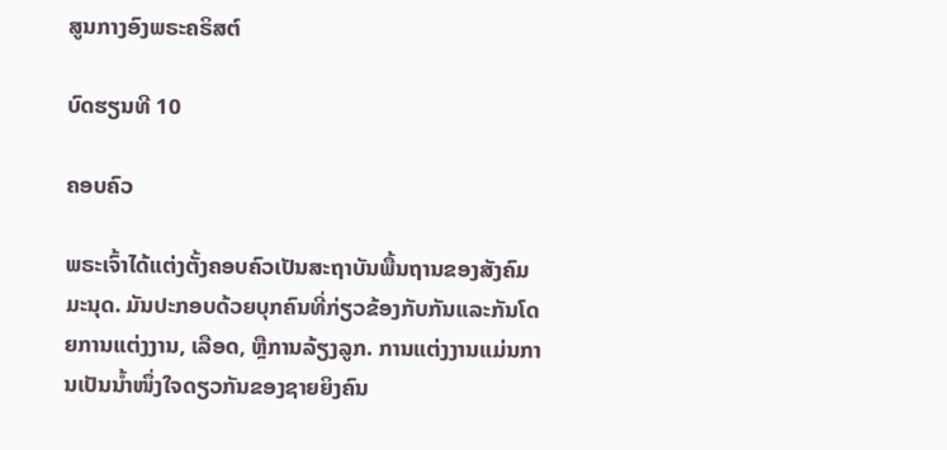ສູນກາງອົງພຣະຄຣິສຕ໌

ບົດຮຽນທີ 10

ຄອບຄົວ

ພຣະເຈົ້າໄດ້ແຕ່ງຕັ້ງຄອບຄົວເປັນສະຖາບັນພື້ນຖານຂອງສັງຄົມມະນຸດ. ມັນປະກອບດ້ວຍບຸກຄົນທີ່ກ່ຽວຂ້ອງກັບກັນແລະກັນໂດຍການແຕ່ງງານ, ເລືອດ, ຫຼືການລ້ຽງລູກ. ການແຕ່ງງານແມ່ນການເປັນນ້ຳໜຶ່ງໃຈດຽວກັນຂອງຊາຍຍິງຄົນ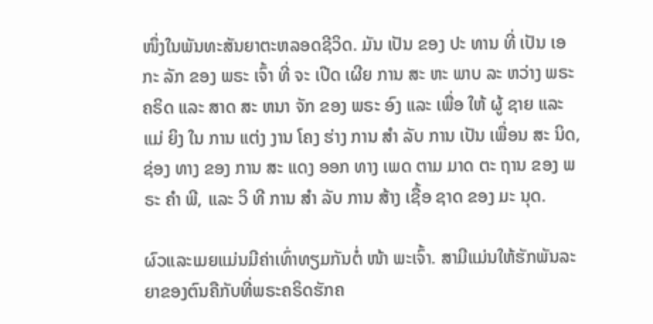ໜຶ່ງໃນພັນທະສັນຍາຕະຫລອດຊີວິດ. ມັນ ເປັນ ຂອງ ປະ ທານ ທີ່ ເປັນ ເອ ກະ ລັກ ຂອງ ພຣະ ເຈົ້າ ທີ່ ຈະ ເປີດ ເຜີຍ ການ ສະ ຫະ ພາບ ລະ ຫວ່າງ ພຣະ ຄຣິດ ແລະ ສາດ ສະ ຫນາ ຈັກ ຂອງ ພຣະ ອົງ ແລະ ເພື່ອ ໃຫ້ ຜູ້ ຊາຍ ແລະ ແມ່ ຍິງ ໃນ ການ ແຕ່ງ ງານ ໂຄງ ຮ່າງ ການ ສໍາ ລັບ ການ ເປັນ ເພື່ອນ ສະ ນິດ, ຊ່ອງ ທາງ ຂອງ ການ ສະ ແດງ ອອກ ທາງ ເພດ ຕາມ ມາດ ຕະ ຖານ ຂອງ ພຣະ ຄໍາ ພີ, ແລະ ວິ ທີ ການ ສໍາ ລັບ ການ ສ້າງ ເຊື້ອ ຊາດ ຂອງ ມະ ນຸດ.

ຜົວແລະເມຍແມ່ນມີຄ່າເທົ່າທຽມກັນຕໍ່ ໜ້າ ພະເຈົ້າ. ສາມີແມ່ນໃຫ້ຮັກພັນລະຍາຂອງຕົນຄືກັບທີ່ພຣະຄຣິດຮັກຄ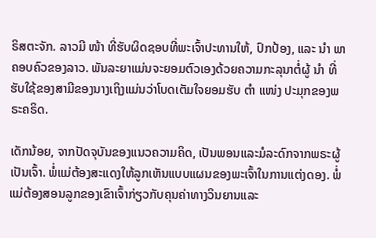ຣິສຕະຈັກ. ລາວມີ ໜ້າ ທີ່ຮັບຜິດຊອບທີ່ພະເຈົ້າປະທານໃຫ້, ປົກປ້ອງ, ແລະ ນຳ ພາຄອບຄົວຂອງລາວ. ພັນລະຍາແມ່ນຈະຍອມຕົວເອງດ້ວຍຄວາມກະລຸນາຕໍ່ຜູ້ ນຳ ທີ່ຮັບໃຊ້ຂອງສາມີຂອງນາງເຖິງແມ່ນວ່າໂບດເຕັມໃຈຍອມຮັບ ຕຳ ແໜ່ງ ປະມຸກຂອງພຣະຄຣິດ.

ເດັກນ້ອຍ, ຈາກປັດຈຸບັນຂອງແນວຄວາມຄິດ, ເປັນພອນແລະມໍລະດົກຈາກພຣະຜູ້ເປັນເຈົ້າ. ພໍ່ແມ່ຕ້ອງສະແດງໃຫ້ລູກເຫັນແບບແຜນຂອງພະເຈົ້າໃນການແຕ່ງດອງ. ພໍ່ແມ່ຕ້ອງສອນລູກຂອງເຂົາເຈົ້າກ່ຽວກັບຄຸນຄ່າທາງວິນຍານແລະ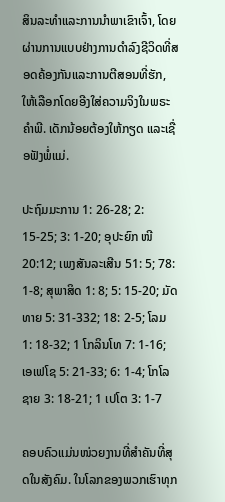ສິນລະທໍາແລະການນໍາພາເຂົາເຈົ້າ, ໂດຍຜ່ານການແບບຢ່າງການດໍາລົງຊີວິດທີ່ສອດຄ້ອງກັນແລະການຕີສອນທີ່ຮັກ, ໃຫ້ເລືອກໂດຍອີງໃສ່ຄວາມຈິງໃນພຣະຄໍາພີ. ເດັກນ້ອຍຕ້ອງໃຫ້ກຽດ ແລະເຊື່ອຟັງພໍ່ແມ່.

ປະຖົມມະການ 1: 26-28; 2: 15-25; 3: 1-20; ອຸປະຍົກ ໜີ 20:12; ເພງສັນລະເສີນ 51: 5; 78: 1-8; ສຸພາສິດ 1: 8; 5: 15-20; ມັດທາຍ 5: 31-332; 18: 2-5; ໂລມ 1: 18-32; 1 ໂກລິນໂທ 7: 1-16; ເອເຟໂຊ 5: 21-33; 6: 1-4; ໂກໂລຊາຍ 3: 18-21; 1 ເປໂຕ 3: 1-7

ຄອບຄົວແມ່ນໜ່ວຍງານທີ່ສຳຄັນທີ່ສຸດໃນສັງຄົມ. ໃນໂລກຂອງພວກເຮົາທຸກ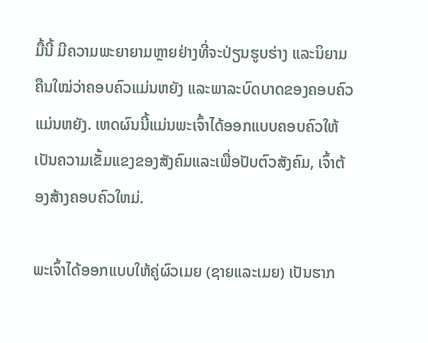ມື້ນີ້ ມີຄວາມພະຍາຍາມຫຼາຍຢ່າງທີ່ຈະປ່ຽນຮູບຮ່າງ ແລະນິຍາມຄືນໃໝ່ວ່າຄອບຄົວແມ່ນຫຍັງ ແລະພາລະບົດບາດຂອງຄອບຄົວແມ່ນຫຍັງ. ເຫດຜົນນີ້ແມ່ນພະເຈົ້າໄດ້ອອກແບບຄອບຄົວໃຫ້ເປັນຄວາມເຂັ້ມແຂງຂອງສັງຄົມແລະເພື່ອປັບຕົວສັງຄົມ, ເຈົ້າຕ້ອງສ້າງຄອບຄົວໃຫມ່.

ພະເຈົ້າໄດ້ອອກແບບໃຫ້ຄູ່ຜົວເມຍ (ຊາຍແລະເມຍ) ເປັນຮາກ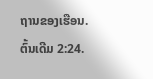ຖານຂອງເຮືອນ. ຕົ້ນເດີມ 2:24.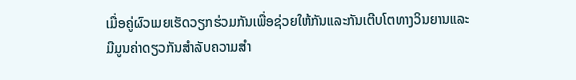ເມື່ອຄູ່ຜົວເມຍເຮັດວຽກຮ່ວມກັນເພື່ອຊ່ວຍໃຫ້ກັນແລະກັນເຕີບໂຕທາງວິນຍານແລະມີມູນຄ່າດຽວກັນສໍາລັບຄວາມສໍາ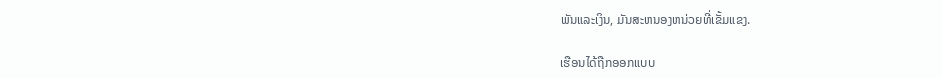ພັນແລະເງິນ, ມັນສະຫນອງຫນ່ວຍທີ່ເຂັ້ມແຂງ.

ເຮືອນໄດ້ຖືກອອກແບບ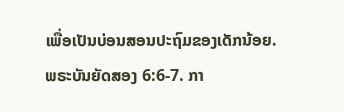ເພື່ອເປັນບ່ອນສອນປະຖົມຂອງເດັກນ້ອຍ. ພຣະບັນຍັດສອງ 6:6-7. ກາ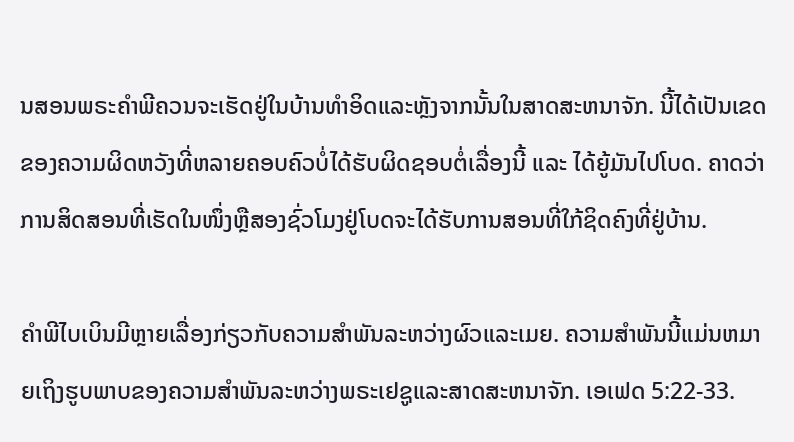ນສອນພຣະຄໍາພີຄວນຈະເຮັດຢູ່ໃນບ້ານທໍາອິດແລະຫຼັງຈາກນັ້ນໃນສາດສະຫນາຈັກ. ນີ້ໄດ້ເປັນເຂດຂອງຄວາມຜິດຫວັງທີ່ຫລາຍຄອບຄົວບໍ່ໄດ້ຮັບຜິດຊອບຕໍ່ເລື່ອງນີ້ ແລະ ໄດ້ຍູ້ມັນໄປໂບດ. ຄາດວ່າການສິດສອນທີ່ເຮັດໃນໜຶ່ງຫຼືສອງຊົ່ວໂມງຢູ່ໂບດຈະໄດ້ຮັບການສອນທີ່ໃກ້ຊິດຄົງທີ່ຢູ່ບ້ານ.

ຄຳພີໄບເບິນມີຫຼາຍເລື່ອງກ່ຽວກັບຄວາມສຳພັນລະຫວ່າງຜົວແລະເມຍ. ຄວາມສໍາພັນນີ້ແມ່ນຫມາຍເຖິງຮູບພາບຂອງຄວາມສໍາພັນລະຫວ່າງພຣະເຢຊູແລະສາດສະຫນາຈັກ. ເອເຟດ 5:22-33.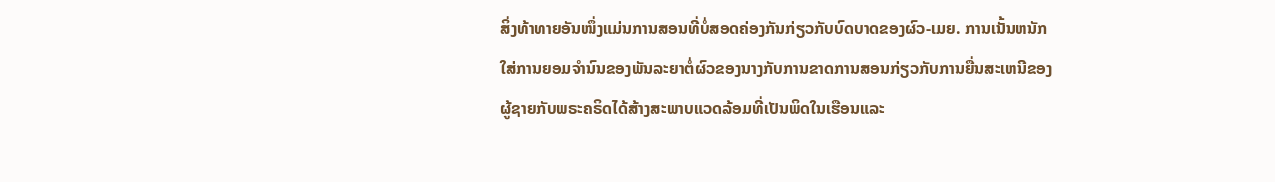ສິ່ງທ້າທາຍອັນໜຶ່ງແມ່ນການສອນທີ່ບໍ່ສອດຄ່ອງກັນກ່ຽວກັບບົດບາດຂອງຜົວ-ເມຍ. ການເນັ້ນຫນັກໃສ່ການຍອມຈໍານົນຂອງພັນລະຍາຕໍ່ຜົວຂອງນາງກັບການຂາດການສອນກ່ຽວກັບການຍື່ນສະເຫນີຂອງຜູ້ຊາຍກັບພຣະຄຣິດໄດ້ສ້າງສະພາບແວດລ້ອມທີ່ເປັນພິດໃນເຮືອນແລະ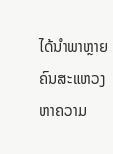ໄດ້ນໍາພາຫຼາຍຄົນສະແຫວງຫາຄວາມ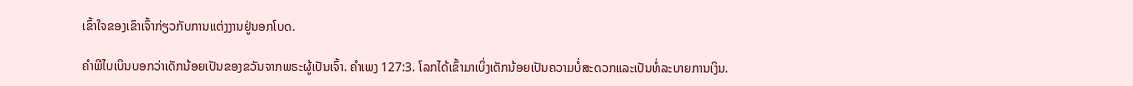ເຂົ້າໃຈຂອງເຂົາເຈົ້າກ່ຽວກັບການແຕ່ງງານຢູ່ນອກໂບດ.

ຄໍາພີໄບເບິນບອກວ່າເດັກນ້ອຍເປັນຂອງຂວັນຈາກພຣະຜູ້ເປັນເຈົ້າ. ຄຳເພງ 127:3. ໂລກໄດ້ເຂົ້າມາເບິ່ງເດັກນ້ອຍເປັນຄວາມບໍ່ສະດວກແລະເປັນທໍ່ລະບາຍການເງິນ.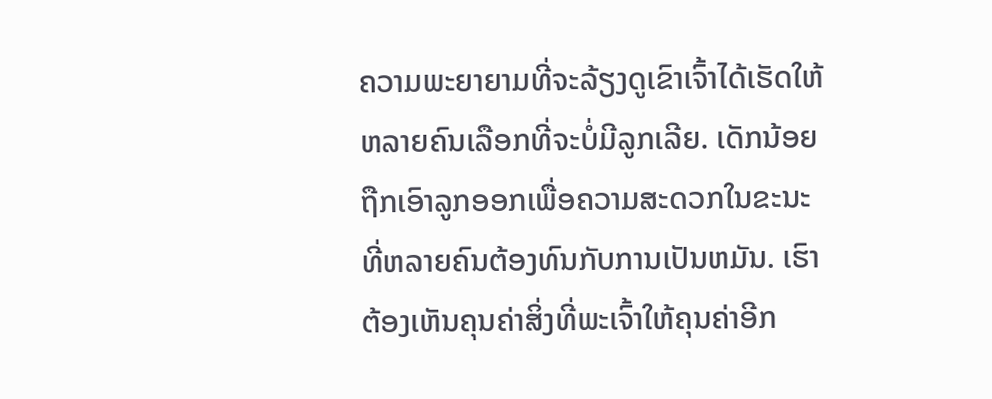ຄວາມພະຍາຍາມທີ່ຈະລ້ຽງດູເຂົາເຈົ້າໄດ້ເຮັດໃຫ້ຫລາຍຄົນເລືອກທີ່ຈະບໍ່ມີລູກເລີຍ. ເດັກນ້ອຍຖືກເອົາລູກອອກເພື່ອຄວາມສະດວກໃນຂະນະທີ່ຫລາຍຄົນຕ້ອງທົນກັບການເປັນຫມັນ. ເຮົາຕ້ອງເຫັນຄຸນຄ່າສິ່ງທີ່ພະເຈົ້າໃຫ້ຄຸນຄ່າອີກ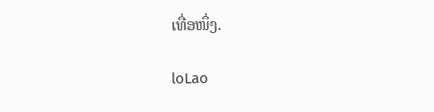ເທື່ອໜຶ່ງ.

loLao